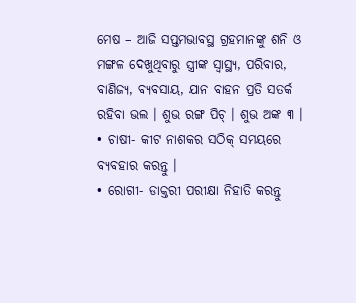ମେଷ – ଆଜି ସପ୍ତମଭାବସ୍ଥ ଗ୍ରହମାନଙ୍କୁ ଶନି ଓ ମଙ୍ଗଳ ଦେଖୁଥିବାରୁ ସ୍ତ୍ରୀଙ୍କ ସ୍ୱାସ୍ଥ୍ୟ, ପରିବାର, ବାଣିଜ୍ୟ, ବ୍ୟବସାୟ, ଯାନ ବାହନ ପ୍ରତି ସତର୍କ ରହିବା ଭଲ । ଶୁଭ ରଙ୍ଗ ପିଚ୍ । ଶୁଭ ଅଙ୍କ ୩ ।
• ଚାଷୀ- କୀଟ ନାଶକର ସଠିକ୍ ସମୟରେ ବ୍ୟବହାର କରନ୍ତୁ ।
• ରୋଗୀ- ଡାକ୍ତରୀ ପରୀକ୍ଷା ନିହାତି କରନ୍ତୁ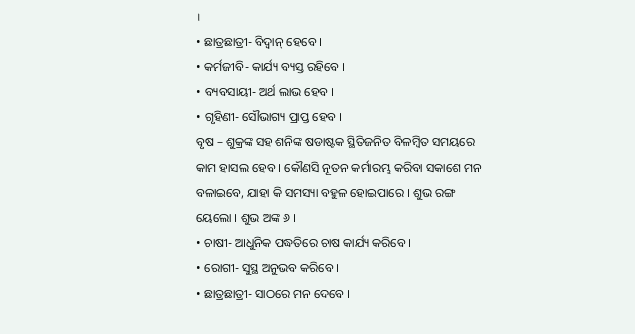।
• ଛାତ୍ରଛାତ୍ରୀ- ବିଦ୍ୱାନ୍ ହେବେ ।
• କର୍ମଜୀବି- କାର୍ଯ୍ୟ ବ୍ୟସ୍ତ ରହିବେ ।
• ବ୍ୟବସାୟୀ- ଅର୍ଥ ଲାଭ ହେବ ।
• ଗୃହିଣୀ- ସୌଭାଗ୍ୟ ପ୍ରାପ୍ତ ହେବ ।
ବୃଷ – ଶୁକ୍ରଙ୍କ ସହ ଶନିଙ୍କ ଷଡାଷ୍ଟକ ସ୍ଥିତିଜନିତ ବିଳମ୍ବିତ ସମୟରେ କାମ ହାସଲ ହେବ । କୌଣସି ନୂତନ କର୍ମାରମ୍ଭ କରିବା ସକାଶେ ମନ ବଳାଇବେ, ଯାହା କି ସମସ୍ୟା ବହୁଳ ହୋଇପାରେ । ଶୁଭ ରଙ୍ଗ ୟେଲୋ । ଶୁଭ ଅଙ୍କ ୬ ।
• ଚାଷୀ- ଆଧୁନିକ ପଦ୍ଧତିରେ ଚାଷ କାର୍ଯ୍ୟ କରିବେ ।
• ରୋଗୀ- ସୁସ୍ଥ ଅନୁଭବ କରିବେ ।
• ଛାତ୍ରଛାତ୍ରୀ- ସାଠରେ ମନ ଦେବେ ।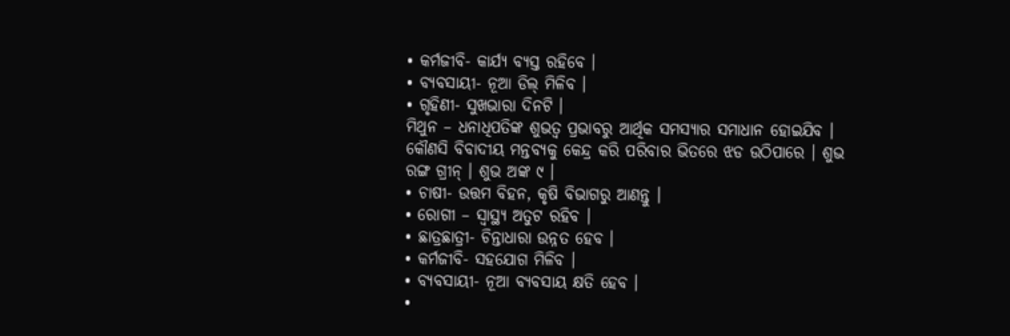• କର୍ମଜୀବି- କାର୍ଯ୍ୟ ବ୍ୟସ୍ତ ରହିବେ ।
• ବ୍ୟବସାୟୀ- ନୂଆ ଡିଲ୍ ମିଳିବ ।
• ଗୃହିଣୀ- ସୁଖଭାରା ଦିନଟି ।
ମିଥୁନ – ଧନାଧିପତିଙ୍କ ଶୁଭତ୍ୱ ପ୍ରଭାବରୁ ଆର୍ଥିକ ସମସ୍ୟାର ସମାଧାନ ହୋଇଯିବ । କୌଣସି ବିବାଦୀୟ ମନ୍ତବ୍ୟକୁ କେନ୍ଦ୍ର କରି ପରିବାର ଭିତରେ ଝଡ ଉଠିପାରେ । ଶୁଭ ରଙ୍ଗ ଗ୍ରୀନ୍ । ଶୁଭ ଅଙ୍କ ୯ ।
• ଚାଷୀ- ଉତ୍ତମ ବିହନ, କୃଷି ବିଭାଗରୁ ଆଣନ୍ତୁ ।
• ରୋଗୀ – ସ୍ୱାସ୍ଥ୍ୟ ଅତୁଟ ରହିବ ।
• ଛାତ୍ରଛାତ୍ରୀ- ଚିନ୍ତାଧାରା ଉନ୍ନତ ହେବ ।
• କର୍ମଜୀବି- ସହଯୋଗ ମିଳିବ ।
• ବ୍ୟବସାୟୀ- ନୂଆ ବ୍ୟବସାୟ କ୍ଷତି ହେବ ।
•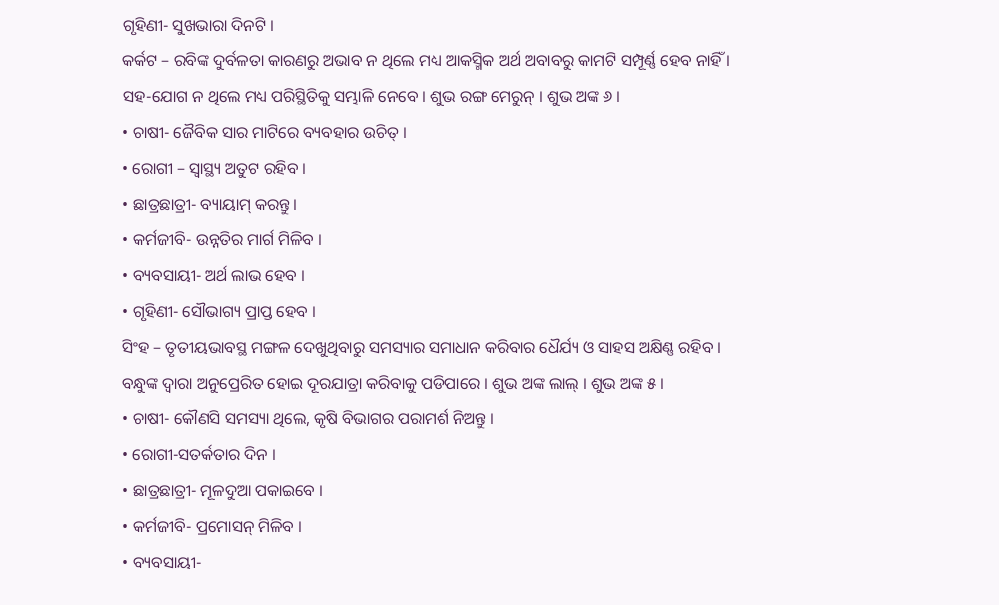ଗୃହିଣୀ- ସୁଖଭାରା ଦିନଟି ।
କର୍କଟ – ରବିଙ୍କ ଦୁର୍ବଳତା କାରଣରୁ ଅଭାବ ନ ଥିଲେ ମଧ୍ୟ ଆକସ୍ମିକ ଅର୍ଥ ଅବାବରୁ କାମଟି ସମ୍ପୂର୍ଣ୍ଣ ହେବ ନାହିଁ । ସହ-ଯୋଗ ନ ଥିଲେ ମଧ୍ୟ ପରିସ୍ଥିତିକୁ ସମ୍ଭାଳି ନେବେ । ଶୁଭ ରଙ୍ଗ ମେରୁନ୍ । ଶୁଭ ଅଙ୍କ ୬ ।
• ଚାଷୀ- ଜୈବିକ ସାର ମାଟିରେ ବ୍ୟବହାର ଉଚିତ୍ ।
• ରୋଗୀ – ସ୍ୱାସ୍ଥ୍ୟ ଅତୁଟ ରହିବ ।
• ଛାତ୍ରଛାତ୍ରୀ- ବ୍ୟାୟାମ୍ କରନ୍ତୁ ।
• କର୍ମଜୀବି- ଉନ୍ନତିର ମାର୍ଗ ମିଳିବ ।
• ବ୍ୟବସାୟୀ- ଅର୍ଥ ଲାଭ ହେବ ।
• ଗୃହିଣୀ- ସୌଭାଗ୍ୟ ପ୍ରାପ୍ତ ହେବ ।
ସିଂହ – ତୃତୀୟଭାବସ୍ଥ ମଙ୍ଗଳ ଦେଖୁଥିବାରୁ ସମସ୍ୟାର ସମାଧାନ କରିବାର ଧୈର୍ଯ୍ୟ ଓ ସାହସ ଅକ୍ଷିଣ୍ଣ ରହିବ । ବନ୍ଧୁଙ୍କ ଦ୍ୱାରା ଅନୁପ୍ରେରିତ ହୋଇ ଦୂରଯାତ୍ରା କରିବାକୁ ପଡିପାରେ । ଶୁଭ ଅଙ୍କ ଲାଲ୍ । ଶୁଭ ଅଙ୍କ ୫ ।
• ଚାଷୀ- କୌଣସି ସମସ୍ୟା ଥିଲେ, କୃଷି ବିଭାଗର ପରାମର୍ଶ ନିଅନ୍ତୁ ।
• ରୋଗୀ-ସତର୍କତାର ଦିନ ।
• ଛାତ୍ରଛାତ୍ରୀ- ମୂଳଦୁଆ ପକାଇବେ ।
• କର୍ମଜୀବି- ପ୍ରମୋସନ୍ ମିଳିବ ।
• ବ୍ୟବସାୟୀ-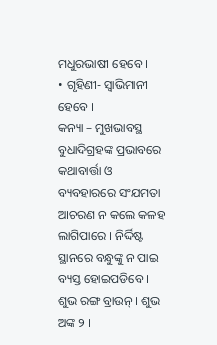ମଧୁରଭାଷୀ ହେବେ ।
• ଗୃହିଣୀ- ସ୍ୱାଭିମାନୀ ହେବେ ।
କନ୍ୟା – ମୁଖଭାବସ୍ଥ ବୁଧାଦିଗ୍ରହଙ୍କ ପ୍ରଭାବରେ କଥାବାର୍ତ୍ତା ଓ ବ୍ୟବହାରରେ ସଂଯମତା ଆଚରଣ ନ କଲେ କଳହ ଲାଗିପାରେ । ନିର୍ଦ୍ଦିଷ୍ଟ ସ୍ଥାନରେ ବନ୍ଧୁଙ୍କୁ ନ ପାଇ ବ୍ୟସ୍ତ ହୋଇପଡିବେ । ଶୁଭ ରଙ୍ଗ ବ୍ରାଉନ୍ । ଶୁଭ ଅଙ୍କ ୨ ।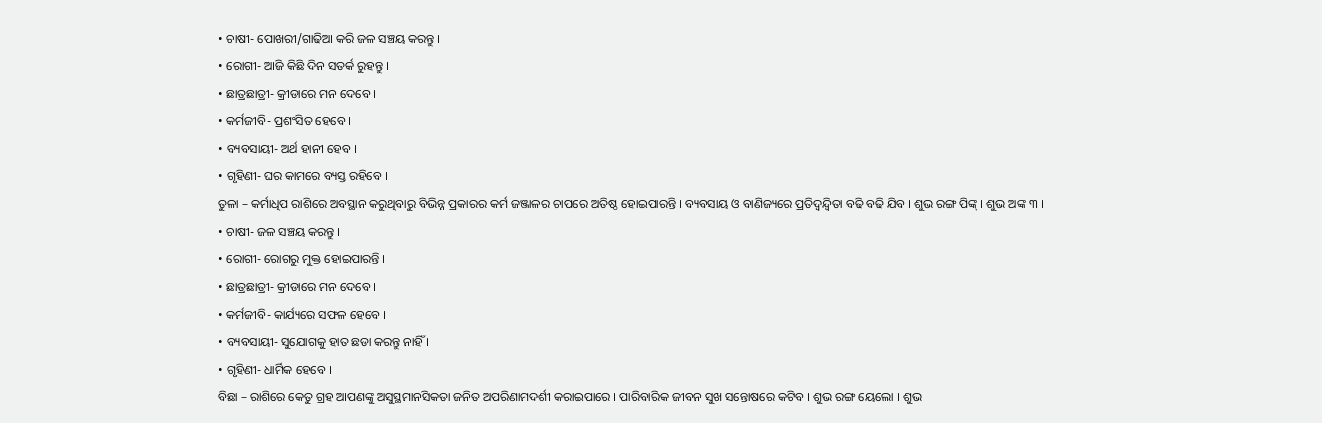• ଚାଷୀ- ପୋଖରୀ/ଗାଢିଆ କରି ଜଳ ସଞ୍ଚୟ କରନ୍ତୁ ।
• ରୋଗୀ- ଆଜି କିଛି ଦିନ ସତର୍କ ରୁହନ୍ତୁ ।
• ଛାତ୍ରଛାତ୍ରୀ- କ୍ରୀଡାରେ ମନ ଦେବେ ।
• କର୍ମଜୀବି- ପ୍ରଶଂସିତ ହେବେ ।
• ବ୍ୟବସାୟୀ- ଅର୍ଥ ହାନୀ ହେବ ।
• ଗୃହିଣୀ- ଘର କାମରେ ବ୍ୟସ୍ତ ରହିବେ ।
ତୁଳା – କର୍ମାଧିପ ରାଶିରେ ଅବସ୍ଥାନ କରୁଥିବାରୁ ବିଭିନ୍ନ ପ୍ରକାରର କର୍ମ ଜଞ୍ଜାଳର ଚାପରେ ଅତିଷ୍ଠ ହୋଇପାରନ୍ତି । ବ୍ୟବସାୟ ଓ ବାଣିଜ୍ୟରେ ପ୍ରତିଦ୍ୱନ୍ଦ୍ୱିତା ବଢି ବଢି ଯିବ । ଶୁଭ ରଙ୍ଗ ପିଙ୍କ୍ । ଶୁଭ ଅଙ୍କ ୩ ।
• ଚାଷୀ- ଜଳ ସଞ୍ଚୟ କରନ୍ତୁ ।
• ରୋଗୀ- ରୋଗରୁ ମୁକ୍ତ ହୋଇପାରନ୍ତି ।
• ଛାତ୍ରଛାତ୍ରୀ- କ୍ରୀଡାରେ ମନ ଦେବେ ।
• କର୍ମଜୀବି- କାର୍ଯ୍ୟରେ ସଫଳ ହେବେ ।
• ବ୍ୟବସାୟୀ- ସୁଯୋଗକୁ ହାତ ଛଡା କରନ୍ତୁ ନାହିଁ ।
• ଗୃହିଣୀ- ଧାର୍ମିକ ହେବେ ।
ବିଛା – ରାଶିରେ କେତୁ ଗ୍ରହ ଆପଣଙ୍କୁ ଅସୁସ୍ଥମାନସିକତା ଜନିତ ଅପରିଣାମଦର୍ଶୀ କରାଇପାରେ । ପାରିବାରିକ ଜୀବନ ସୁଖ ସନ୍ତୋଷରେ କଟିବ । ଶୁଭ ରଙ୍ଗ ୟେଲୋ । ଶୁଭ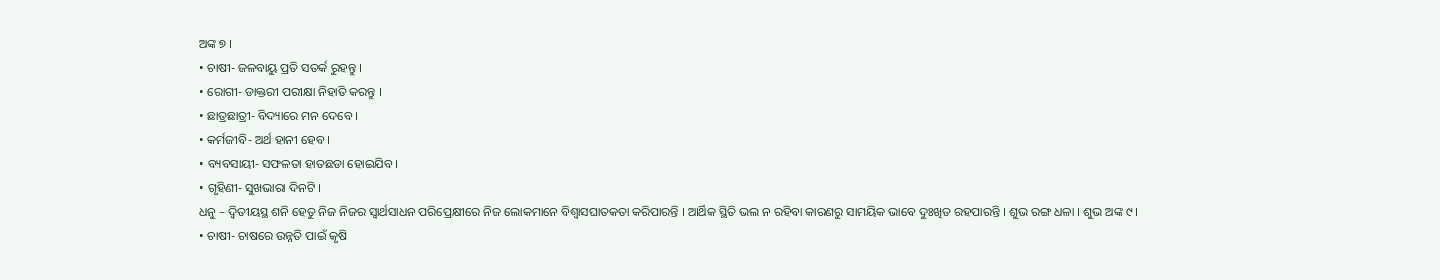ଅଙ୍କ ୭ ।
• ଚାଷୀ- ଜଳବାୟୁ ପ୍ରତି ସତର୍କ ରୁହନ୍ତୁ ।
• ରୋଗୀ- ଡାକ୍ତରୀ ପରୀକ୍ଷା ନିହାତି କରନ୍ତୁ ।
• ଛାତ୍ରଛାତ୍ରୀ- ବିଦ୍ୟାରେ ମନ ଦେବେ ।
• କର୍ମଜୀବି- ଅର୍ଥ ହାନୀ ହେବ ।
• ବ୍ୟବସାୟୀ- ସଫଳତା ହାତଛଡା ହୋଇଯିବ ।
• ଗୃହିଣୀ- ସୁଖଭାରା ଦିନଟି ।
ଧନୁ – ଦ୍ୱିତୀୟସ୍ଥ ଶନି ହେତୁ ନିଜ ନିଜର ସ୍ୱାର୍ଥସାଧନ ପରିପ୍ରେକ୍ଷୀରେ ନିଜ ଲୋକମାନେ ବିଶ୍ୱାସଘାତକତା କରିପାରନ୍ତି । ଆର୍ଥିକ ସ୍ଥିତି ଭଲ ନ ରହିବା କାରଣରୁ ସାମୟିକ ଭାବେ ଦୁଃଖିତ ରହପାରନ୍ତି । ଶୁଭ ରଙ୍ଗ ଧଳା । ଶୁଭ ଅଙ୍କ ୯ ।
• ଚାଷୀ- ଚାଷରେ ଉନ୍ନତି ପାଇଁ କୃଷି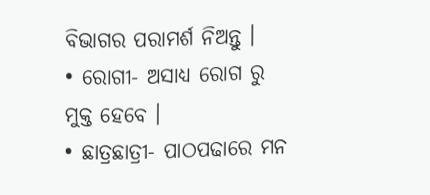ବିଭାଗର ପରାମର୍ଶ ନିଅନ୍ତୁ ।
• ରୋଗୀ- ଅସାଧ୍ୟ ରୋଗ ରୁ ମୁକ୍ତ ହେବେ ।
• ଛାତ୍ରଛାତ୍ରୀ- ପାଠପଢାରେ ମନ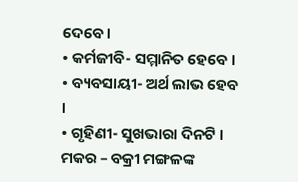ଦେବେ ।
• କର୍ମଜୀବି- ସମ୍ମାନିତ ହେବେ ।
• ବ୍ୟବସାୟୀ- ଅର୍ଥ ଲାଭ ହେବ ।
• ଗୃହିଣୀ- ସୁଖଭାରା ଦିନଟି ।
ମକର – ବକ୍ରୀ ମଙ୍ଗଳଙ୍କ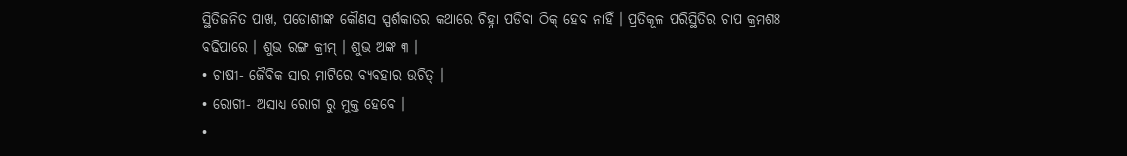ସ୍ଥିତିଜନିତ ପାଖ, ପଡୋଶୀଙ୍କ କୌଣସ ସ୍ପର୍ଶକାତର କଥାରେ ଚିହ୍ନା ପଡିବା ଠିକ୍ ହେବ ନାହିଁ । ପ୍ରତିକୂଳ ପରିସ୍ଥିତିର ଚାପ କ୍ରମଶଃ ବଢିପାରେ । ଶୁଭ ରଙ୍ଗ କ୍ରୀମ୍ । ଶୁଭ ଅଙ୍କ ୩ ।
• ଚାଷୀ- ଜୈବିକ ସାର ମାଟିରେ ବ୍ୟବହାର ଉଚିତ୍ ।
• ରୋଗୀ- ଅସାଧ୍ୟ ରୋଗ ରୁ ମୁକ୍ତ ହେବେ ।
•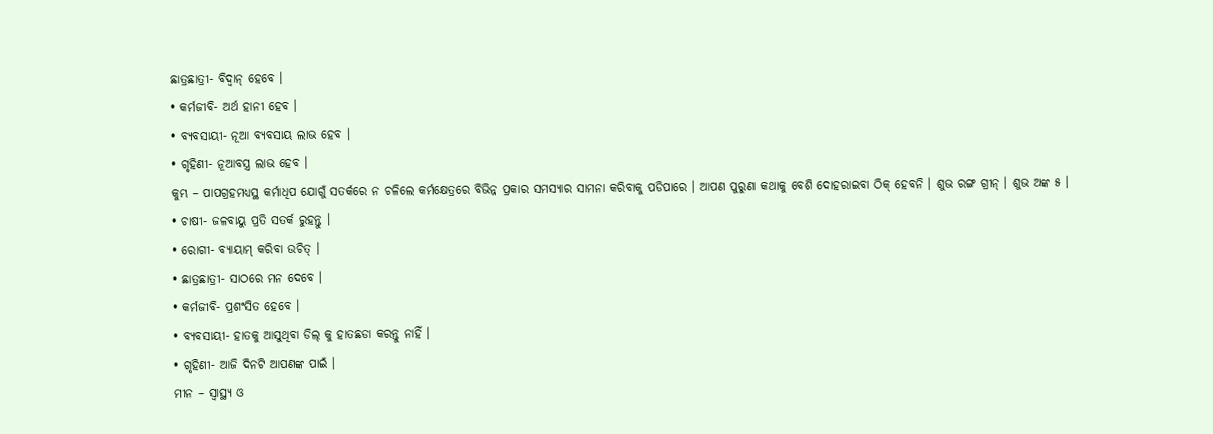ଛାତ୍ରଛାତ୍ରୀ- ବିଦ୍ୱାନ୍ ହେବେ ।
• କର୍ମଜୀବି- ଅର୍ଥ ହାନୀ ହେବ ।
• ବ୍ୟବସାୟୀ- ନୂଆ ବ୍ୟବସାୟ ଲାଭ ହେବ ।
• ଗୃହିଣୀ- ନୂଆବସ୍ତ୍ର ଲାଭ ହେବ ।
କୁମ୍ଭ – ପାପଗ୍ରହମଧ୍ୟସ୍ଥ କର୍ମାଧିପ ଯୋଗୁଁ ସତର୍କରେ ନ ଚଳିଲେ କର୍ମକ୍ଷେତ୍ରରେ ବିଭିନ୍ନ ପ୍ରକାର ସମସ୍ୟାର ସାମନା କରିବାକୁ ପଡିପାରେ । ଆପଣ ପୁରୁଣା କଥାକୁ ବେଶି ଦୋହରାଇବା ଠିକ୍ ହେବନି । ଶୁଭ ରଙ୍ଗ ଗ୍ରୀନ୍ । ଶୁଭ ଅଙ୍କ ୫ ।
• ଚାଷୀ- ଜଳବାୟୁ ପ୍ରତି ସତର୍କ ରୁହନ୍ତୁ ।
• ରୋଗୀ- ବ୍ୟାୟାମ୍ କରିବା ଉଚିତ୍ ।
• ଛାତ୍ରଛାତ୍ରୀ- ସାଠରେ ମନ ଦେବେ ।
• କର୍ମଜୀବି- ପ୍ରଶଂସିତ ହେବେ ।
• ବ୍ୟବସାୟୀ- ହାତକୁ ଆସୁଥିବା ଡିଲ୍ କୁ ହାତଛଡା କରନ୍ତୁ ନାହିଁ ।
• ଗୃହିଣୀ- ଆଜି ଦିନଟି ଆପଣଙ୍କ ପାଇଁ ।
ମୀନ – ସ୍ୱାସ୍ଥ୍ୟ ଓ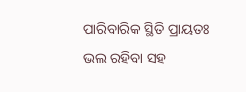ପାରିବାରିକ ସ୍ଥିତି ପ୍ରାୟତଃ ଭଲ ରହିବା ସହ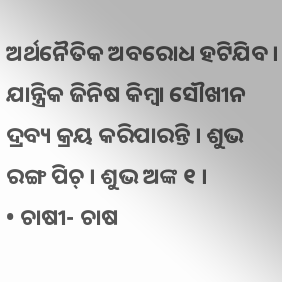ଅର୍ଥନୈତିକ ଅବରୋଧ ହଟିଯିବ । ଯାନ୍ତ୍ରିକ ଜିନିଷ କିମ୍ବା ସୌଖୀନ ଦ୍ରବ୍ୟ କ୍ରୟ କରିପାରନ୍ତି । ଶୁଭ ରଙ୍ଗ ପିଚ୍ । ଶୁଭ ଅଙ୍କ ୧ ।
• ଚାଷୀ- ଚାଷ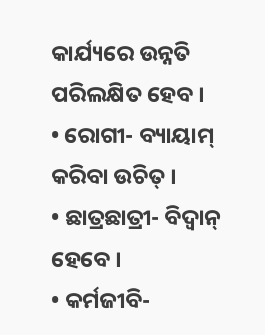କାର୍ଯ୍ୟରେ ଉନ୍ନତି ପରିଲକ୍ଷିତ ହେବ ।
• ରୋଗୀ- ବ୍ୟାୟାମ୍ କରିବା ଉଚିତ୍ ।
• ଛାତ୍ରଛାତ୍ରୀ- ବିଦ୍ୱାନ୍ ହେବେ ।
• କର୍ମଜୀବି-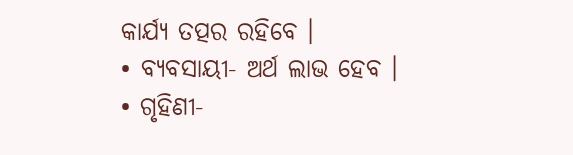କାର୍ଯ୍ୟ ତତ୍ପର ରହିବେ ।
• ବ୍ୟବସାୟୀ- ଅର୍ଥ ଲାଭ ହେବ ।
• ଗୃହିଣୀ-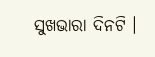ସୁଖଭାରା ଦିନଟି ।